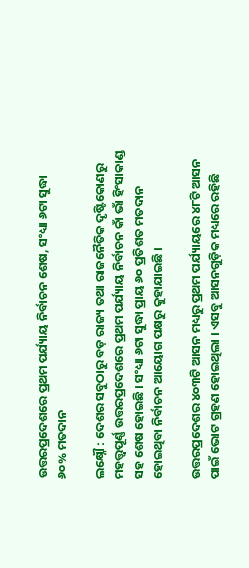ଉତ୍ତରପ୍ରଦେଶରେ ପ୍ରଥମ ପର୍ଯ୍ୟାୟ ନିର୍ବାଚନ ଶେଷ, ସଂଧ୍ୟା ୬ଟା ସୁଦ୍ଧା ୬୦% ମତଦାନ

ଲକ୍ଷ୍ନୌ : ଦେଶର ସବୁଠାରୁ ବଡ଼ ରାଜ୍ୟ ତଥା ରାଜନୈତିକ ଦୃଷ୍ଟିକୋଣରୁ ମହତ୍ତ୍ବପୂର୍ଣ୍ଣ ଉତ୍ତରପ୍ରଦେଶରେ ପ୍ରଥମ ପର୍ଯ୍ୟାୟ ନିର୍ବାଚନ କାଁ ଭାଁ ହିଂସାକାଣ୍ଡ ସହ ଶେଷ ହୋଇଛି । ସଂଧ୍ୟା ୬ଟା ସୁଦ୍ଧା ପ୍ରାୟ ୬୦ ପ୍ରତିଶତ ମତଦାନ ହୋଇଥିବା ନିର୍ବାଚନ ଆୟୋଗ ପକ୍ଷରୁ କୁହାଯାଇଛି ।

ଉତ୍ତରପ୍ରଦେଶର ୪୦୩ଟି ଆସନ ମଧ୍ୟରୁ ପ୍ରଥମ ପର୍ଯ୍ୟାୟରେ ୪୮ଟି ଆସନ ପାଇଁ ଭୋଟ ଗ୍ରହଣ ହୋଇଥିଲା । ଏସବୁ ଆସନଗୁଡ଼ିକ ମଧ୍ୟରେ ରହିଛି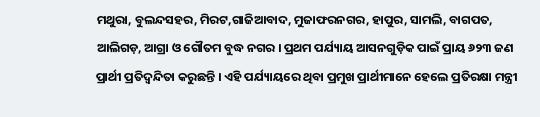ମଥୁରା, ବୁଲନ୍ଦସହର, ମିରଟ,ଗାଜିଆବାଦ, ମୁଜାଫରନଗର, ହାପୁର, ସାମଲି, ବାଗପତ, ଆଲିଗଡ଼, ଆଗ୍ରା ଓ ଗୌତମ ବୁଦ୍ଧ ନଗର । ପ୍ରଥମ ପର୍ଯ୍ୟାୟ ଆସନଗୁଡ଼ିକ ପାଇଁ ପ୍ରାୟ ୬୨୩ ଜଣ ପ୍ରାର୍ଥୀ ପ୍ରତିଦ୍ବନ୍ଦିତା କରୁଛନ୍ତି । ଏହି ପର୍ଯ୍ୟାୟରେ ଥିବା ପ୍ରମୁଖ ପ୍ରାର୍ଥୀମାନେ ହେଲେ ପ୍ରତିରକ୍ଷା ମନ୍ତ୍ରୀ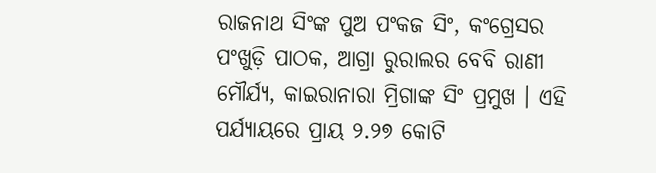ରାଜନାଥ ସିଂଙ୍କ ପୁଅ ପଂକଜ ସିଂ, କଂଗ୍ରେସର ପଂଖୁଡ଼ି ପାଠକ, ଆଗ୍ରା ରୁରାଲର ବେବି ରାଣୀ ମୌର୍ଯ୍ୟ, କାଇରାନାରା ମ୍ରିଗାଙ୍କ ସିଂ ପ୍ରମୁଖ । ଏହି ପର୍ଯ୍ୟାୟରେ ପ୍ରାୟ ୨.୨୭ କୋଟି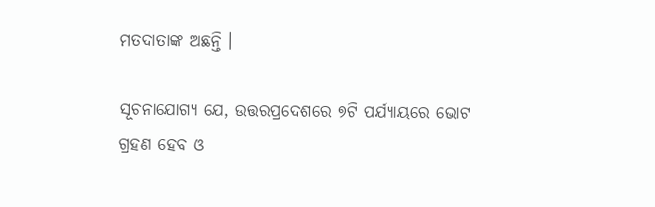ମତଦାତାଙ୍କ ଅଛନ୍ତି ।

ସୂଚନାଯୋଗ୍ୟ ଯେ, ଉତ୍ତରପ୍ରଦେଶରେ ୭ଟି ପର୍ଯ୍ୟାୟରେ ଭୋଟ ଗ୍ରହଣ ହେବ ଓ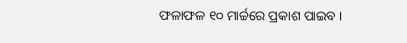ଫଳାଫଳ ୧୦ ମାର୍ଚ୍ଚରେ ପ୍ରକାଶ ପାଇବ ।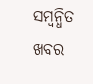ସମ୍ବନ୍ଧିତ ଖବର